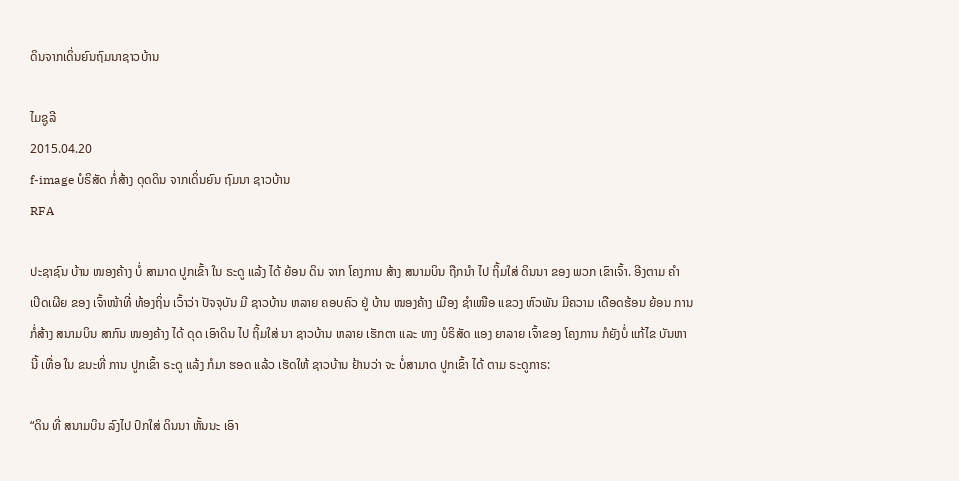ດິນຈາກເດິ່ນຍົນຖົມນາຊາວບ້ານ

ໄມຊູລີ
2015.04.20
f-image ບໍຣິສັດ ກໍ່ສ້າງ ດຸດດິນ ຈາກເດິ່ນຍົນ ຖົມນາ ຊາວບ້ານ
RFA

ປະຊາຊົນ ບ້ານ ໜອງຄ້າງ ບໍ່ ສາມາດ ປູກເຂົ້າ ໃນ ຣະດູ ແລ້ງ ໄດ້ ຍ້ອນ ດິນ ຈາກ ໂຄງການ ສ້າງ ສນາມບິນ ຖືກນໍາ ໄປ ຖິ້ມໃສ່ ດິນນາ ຂອງ ພວກ ເຂົາເຈົ້າ. ອີງຕາມ ຄໍາ ເປິດເຜີຍ ຂອງ ເຈົ້າໜ້າທີ່ ທ້ອງຖິ່ນ ເວົ້າວ່າ ປັຈຈຸບັນ ມີ ຊາວບ້ານ ຫລາຍ ຄອບຄົວ ຢູ່ ບ້ານ ໜອງຄ້າງ ເມືອງ ຊໍາເໜືອ ແຂວງ ຫົວພັນ ມີຄວາມ ເດືອດຮ້ອນ ຍ້ອນ ການ ກໍ່ສ້າງ ສນາມບິນ ສາກົນ ໜອງຄ້າງ ໄດ້ ດຸດ ເອົາດິນ ໄປ ຖິ້ມໃສ່ ນາ ຊາວບ້ານ ຫລາຍ ເຮັກຕາ ແລະ ທາງ ບໍຣິສັດ ແອງ ຍາລາຍ ເຈົ້າຂອງ ໂຄງການ ກໍຍັງບໍ່ ແກ້ໄຂ ບັນຫາ ນີ້ ເທື່ອ ໃນ ຂນະທີ່ ການ ປູກເຂົ້າ ຣະດູ ແລ້ງ ກໍມາ ຮອດ ແລ້ວ ເຮັດໃຫ້ ຊາວບ້ານ ຢ້ານວ່າ ຈະ ບໍ່ສາມາດ ປູກເຂົ້າ ໄດ້ ຕາມ ຣະດູກາຣ:

“ດິນ ທີ່ ສນາມບິນ ລົງໄປ ປົກໃສ່ ດິນນາ ຫັ້ນນະ ເອົາ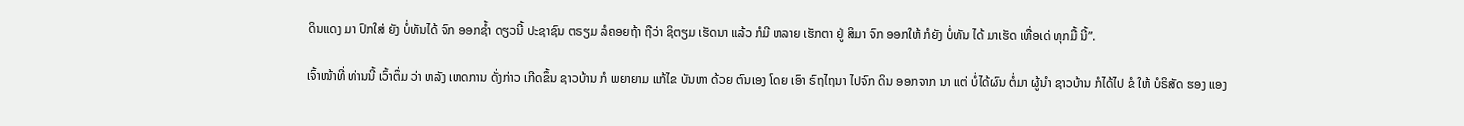ດິນແດງ ມາ ປົກໃສ່ ຍັງ ບໍ່ທັນໄດ້ ຈົກ ອອກຊໍ້າ ດຽວນີ້ ປະຊາຊົນ ຕຣຽມ ລໍຄອຍຖ້າ ຖືວ່າ ຊິຕຽມ ເຮັດນາ ແລ້ວ ກໍມີ ຫລາຍ ເຮັກຕາ ຢູ່ ສິມາ ຈົກ ອອກໃຫ້ ກໍຍັງ ບໍ່ທັນ ໄດ້ ມາເຮັດ ເທື່ອເດ່ ທຸກມື້ ນີ້”.

ເຈົ້າໜ້າທີ່ ທ່ານນີ້ ເວົ້າຕຶ່ມ ວ່າ ຫລັງ ເຫດການ ດັ່ງກ່າວ ເກີດຂຶ້ນ ຊາວບ້ານ ກໍ ພຍາຍາມ ແກ້ໄຂ ບັນຫາ ດ້ວຍ ຕົນເອງ ໂດຍ ເອົາ ຣົຖໄຖນາ ໄປຈົກ ດິນ ອອກຈາກ ນາ ແຕ່ ບໍ່ໄດ້ຜົນ ຕໍ່ມາ ຜູ້ນໍາ ຊາວບ້ານ ກໍໄດ້ໄປ ຂໍ ໃຫ້ ບໍຣິສັດ ຮອງ ແອງ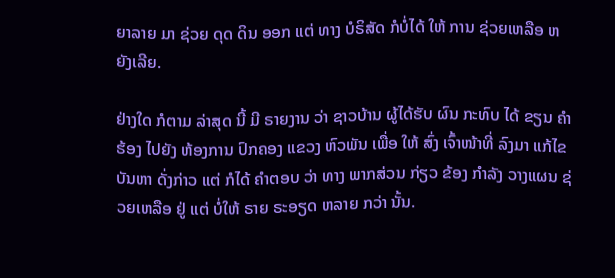ຍາລາຍ ມາ ຊ່ວຍ ດຸດ ດິນ ອອກ ແຕ່ ທາງ ບໍຣິສັດ ກໍບໍ່ໄດ້ ໃຫ້ ການ ຊ່ວຍເຫລືອ ຫຍັງເລີຍ.

ຢ່າງໃດ ກໍຕາມ ລ່າສຸດ ນີ້ ມີ ຣາຍງານ ວ່າ ຊາວບ້ານ ຜູ້ໄດ້ຮັບ ຜົນ ກະທົບ ໄດ້ ຂຽນ ຄໍາຮ້ອງ ໄປຍັງ ຫ້ອງການ ປົກຄອງ ແຂວງ ຫົວພັນ ເພື່ອ ໃຫ້ ສົ່ງ ເຈົ້າໜ້າທີ່ ລົງມາ ແກ້ໄຂ ບັນຫາ ດັ່ງກ່າວ ແຕ່ ກໍໄດ້ ຄໍາຕອບ ວ່າ ທາງ ພາກສ່ວນ ກ່ຽວ ຂ້ອງ ກໍາລັງ ວາງແຜນ ຊ່ວຍເຫລືອ ຢູ່ ແຕ່ ບໍ່ໃຫ້ ຣາຍ ຣະອຽດ ຫລາຍ ກວ່າ ນັ້ນ.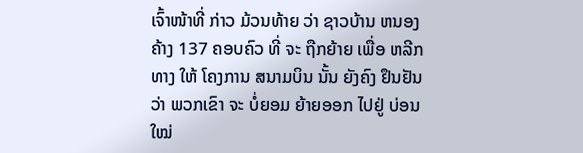ເຈົ້າໜ້າທີ່ ກ່າວ ມ້ວນທ້າຍ ວ່າ ຊາວບ້ານ ຫນອງຄ້າງ 137 ຄອບຄົວ ທີ່ ຈະ ຖືກຍ້າຍ ເພື່ອ ຫລີກທາງ ໃຫ້ ໂຄງການ ສນາມບິນ ນັ້ນ ຍັງຄົງ ຢຶນຢັນ ວ່າ ພວກເຂົາ ຈະ ບໍ່ຍອມ ຍ້າຍອອກ ໄປຢູ່ ບ່ອນໃໝ່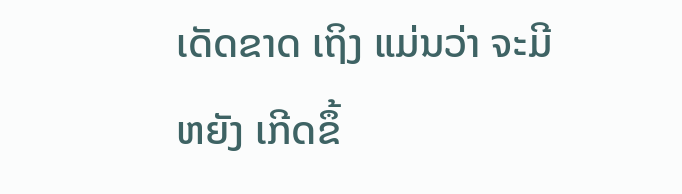ເດັດຂາດ ເຖິງ ແມ່ນວ່າ ຈະມີ ຫຍັງ ເກີດຂຶ້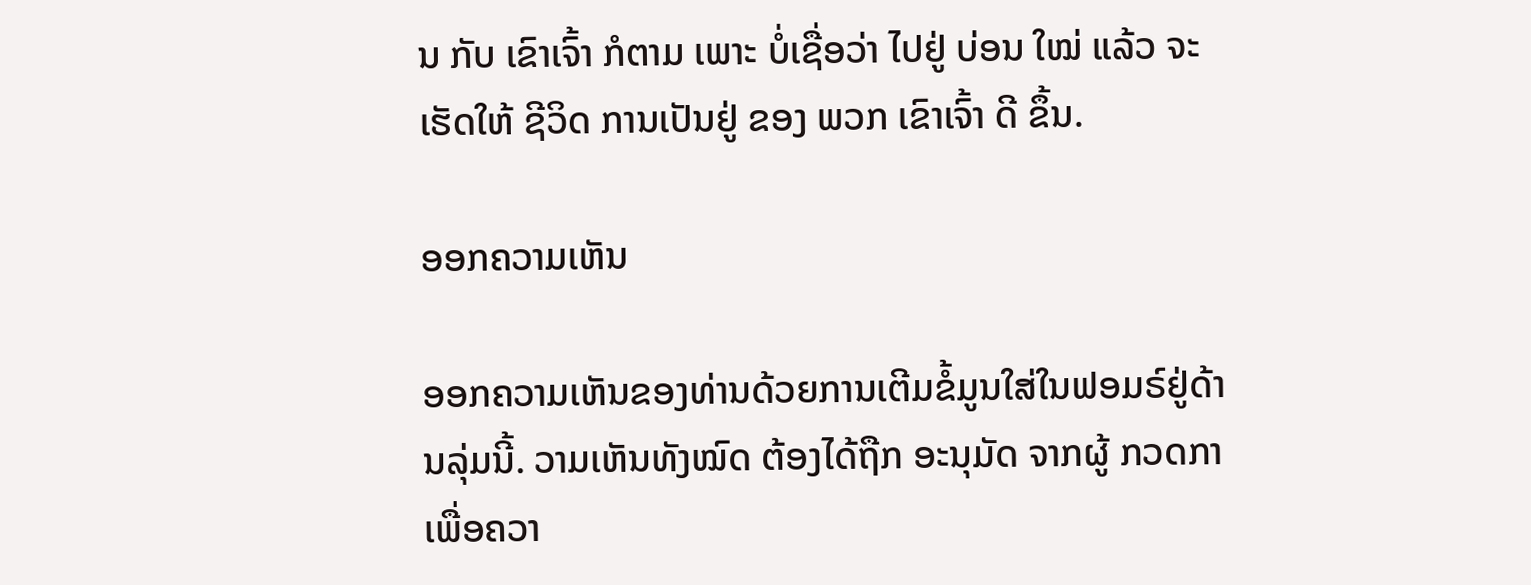ນ ກັບ ເຂົາເຈົ້າ ກໍຕາມ ເພາະ ບໍ່ເຊື່ອວ່າ ໄປຢູ່ ບ່ອນ ໃໝ່ ແລ້ວ ຈະ ເຮັດໃຫ້ ຊີວິດ ການເປັນຢູ່ ຂອງ ພວກ ເຂົາເຈົ້າ ດີ ຂຶ້ນ.

ອອກຄວາມເຫັນ

ອອກຄວາມເຫັນຂອງທ່ານດ້ວຍການເຕີມຂໍ້ມູນໃສ່ໃນຟອມຣ໌ຢູ່ດ້ານລຸ່ມນີ້. ວາມເຫັນທັງໝົດ ຕ້ອງໄດ້ຖືກ ອະນຸມັດ ຈາກຜູ້ ກວດກາ ເພື່ອຄວາ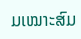ມເໝາະສົມ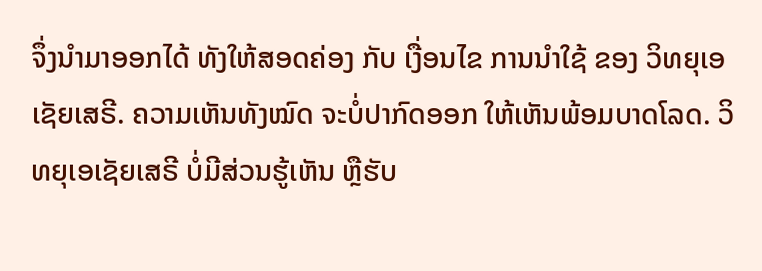ຈຶ່ງນໍາມາອອກໄດ້ ທັງໃຫ້ສອດຄ່ອງ ກັບ ເງື່ອນໄຂ ການນຳໃຊ້ ຂອງ ວິທຍຸເອເຊັຍເສຣີ. ຄວາມເຫັນທັງໝົດ ຈະບໍ່ປາກົດອອກ ໃຫ້ເຫັນພ້ອມບາດໂລດ. ວິທຍຸເອເຊັຍເສຣີ ບໍ່ມີສ່ວນຮູ້ເຫັນ ຫຼືຮັບ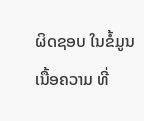ຜິດຊອບ ໃນຂໍ້ມູນເນື້ອຄວາມ ທີ່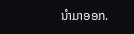ນໍາມາອອກ.